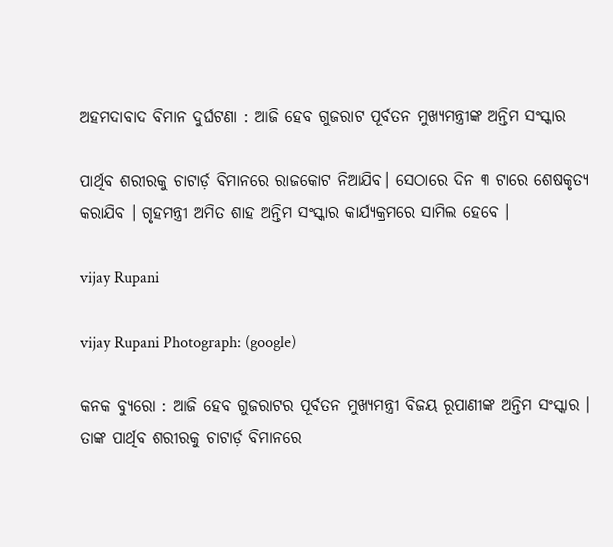ଅହମଦାବାଦ ବିମାନ ଦୁର୍ଘଟଣା : ଆଜି ହେବ ଗୁଜରାଟ ପୂର୍ବତନ ମୁଖ୍ୟମନ୍ତ୍ରୀଙ୍କ ଅନ୍ତିମ ସଂସ୍କାର

ପାର୍ଥିବ ଶରୀରକୁ ଚାଟାର୍ଡ଼ ବିମାନରେ ରାଜକୋଟ ନିଆଯିବ। ସେଠାରେ ଦିନ ୩ ଟାରେ ଶେଷକୃତ୍ୟ କରାଯିବ । ଗୃହମନ୍ତ୍ରୀ ଅମିତ ଶାହ ଅନ୍ତିମ ସଂସ୍କାର କାର୍ଯ୍ୟକ୍ରମରେ ସାମିଲ ହେବେ ।

vijay Rupani

vijay Rupani Photograph: (google)

କନକ ବ୍ୟୁରୋ : ଆଜି ହେବ ଗୁଜରାଟର ପୂର୍ବତନ ମୁଖ୍ୟମନ୍ତ୍ରୀ ବିଜୟ ରୂପାଣୀଙ୍କ ଅନ୍ତିମ ସଂସ୍କାର । ତାଙ୍କ ପାର୍ଥିବ ଶରୀରକୁ ଚାଟାର୍ଡ଼ ବିମାନରେ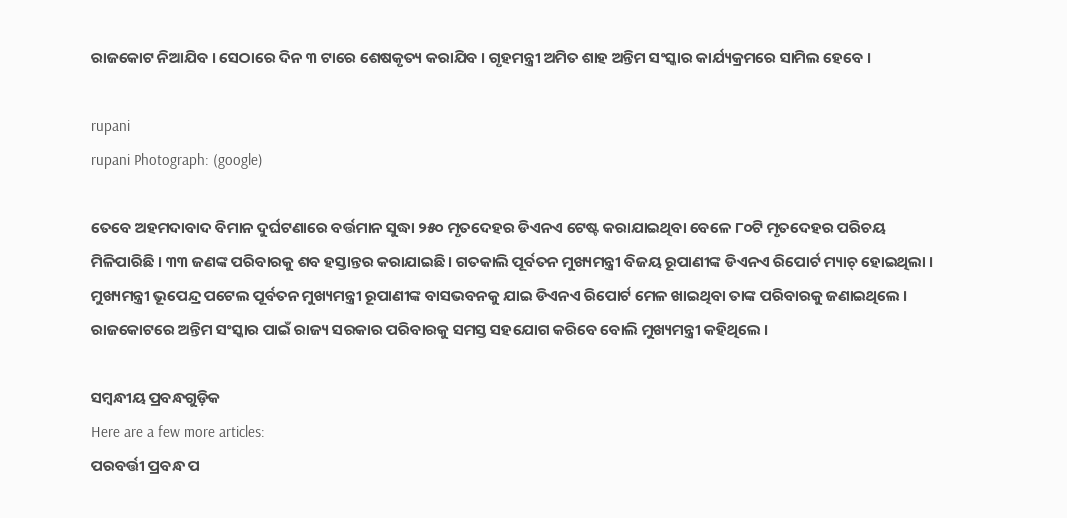ରାଜକୋଟ ନିଆଯିବ । ସେଠାରେ ଦିନ ୩ ଟାରେ ଶେଷକୃତ୍ୟ କରାଯିବ । ଗୃହମନ୍ତ୍ରୀ ଅମିତ ଶାହ ଅନ୍ତିମ ସଂସ୍କାର କାର୍ଯ୍ୟକ୍ରମରେ ସାମିଲ ହେବେ ।

rupani
rupani Photograph: (google)

ତେବେ ଅହମଦାବାଦ ବିମାନ ଦୁର୍ଘଟଣାରେ ବର୍ତ୍ତମାନ ସୁଦ୍ଧା ୨୫୦ ମୃତଦେହର ଡିଏନଏ ଟେଷ୍ଟ କରାଯାଇଥିବା ବେଳେ ୮୦ଟି ମୃତଦେହର ପରିଚୟ ମିଳିପାରିଛି । ୩୩ ଜଣଙ୍କ ପରିବାରକୁ ଶବ ହସ୍ତାନ୍ତର କରାଯାଇଛି । ଗତକାଲି ପୂର୍ବତନ ମୁଖ୍ୟମନ୍ତ୍ରୀ ବିଜୟ ରୂପାଣୀଙ୍କ ଡିଏନଏ ରିପୋର୍ଟ ମ୍ୟାଚ୍‌ ହୋଇଥିଲା । ମୁଖ୍ୟମନ୍ତ୍ରୀ ଭୂପେନ୍ଦ୍ର ପଟେଲ ପୂର୍ବତନ ମୁଖ୍ୟମନ୍ତ୍ରୀ ରୂପାଣୀଙ୍କ ବାସଭବନକୁ ଯାଇ ଡିଏନଏ ରିପୋର୍ଟ ମେଳ ଖାଇଥିବା ତାଙ୍କ ପରିବାରକୁ ଜଣାଇଥିଲେ । ରାଜକୋଟରେ ଅନ୍ତିମ ସଂସ୍କାର ପାଇଁ ରାଜ୍ୟ ସରକାର ପରିବାରକୁ ସମସ୍ତ ସହଯୋଗ କରିବେ ବୋଲି ମୁଖ୍ୟମନ୍ତ୍ରୀ କହିଥିଲେ ।

ସମ୍ବନ୍ଧୀୟ ପ୍ରବନ୍ଧଗୁଡ଼ିକ
Here are a few more articles:
ପରବର୍ତ୍ତୀ ପ୍ରବନ୍ଧ ପ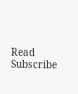Read
Subscribe